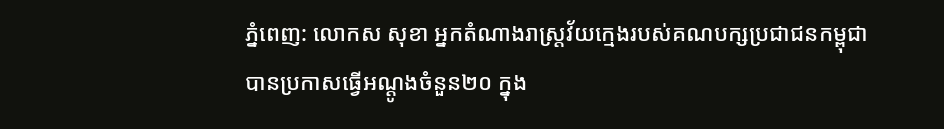ភ្នំពេញ: លោកស សុខា អ្នកតំណាងរាស្ត្រវ័យក្មេងរបស់គណបក្សប្រជាជនកម្ពុជា បានប្រកាសធ្វើអណ្ដូងចំនួន២០ ក្នុង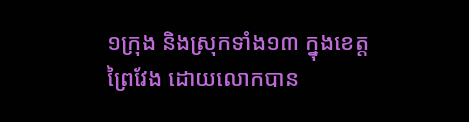១ក្រុង និងស្រុកទាំង១៣ ក្នុងខេត្តព្រៃវែង ដោយលោកបាន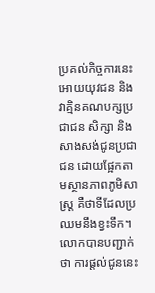ប្រគល់កិច្ចការនេះអោយយុវជន និងវាគ្មិនគណបក្សប្រជាជន សិក្សា និងសាងសង់ជូនប្រជាជន ដោយផ្អែកតាមស្ថានភាពភូមិសាស្ត្រ គឺថាទីដែលប្រឈមនឹងខ្វះទឹក។
លោកបានបញ្ជាក់ថា ការផ្ដល់ជូននេះ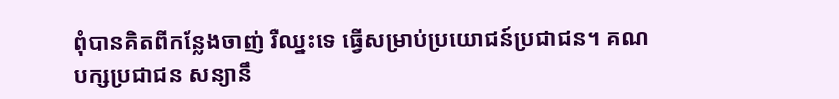ពុំបានគិតពីកន្លែងចាញ់ រឺឈ្នះទេ ធ្វើសម្រាប់ប្រយោជន៍ប្រជាជន។ គណបក្សប្រជាជន សន្យានឹ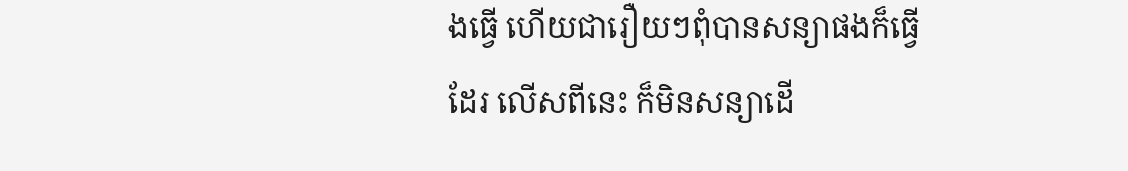ងធ្វើ ហើយជារឿយៗពុំបានសន្យាផងក៏ធ្វើដែរ លើសពីនេះ ក៏មិនសន្យាដើ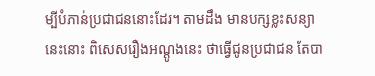ម្បីបំភាន់ប្រជាជននោះដែរ។ តាមដឹង មានបក្សខ្លះសន្យានេះនោះ ពិសេសរឿងអណ្ដូងនេះ ថាធ្វើជូនប្រជាជន តែបា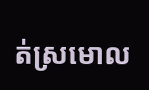ត់ស្រមោល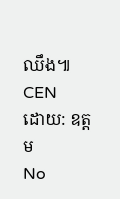ឈឹង៕
CEN
ដោយ: ឧត្តម
No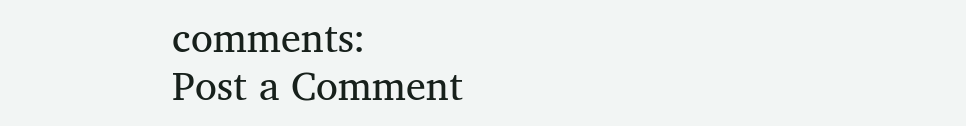comments:
Post a Comment